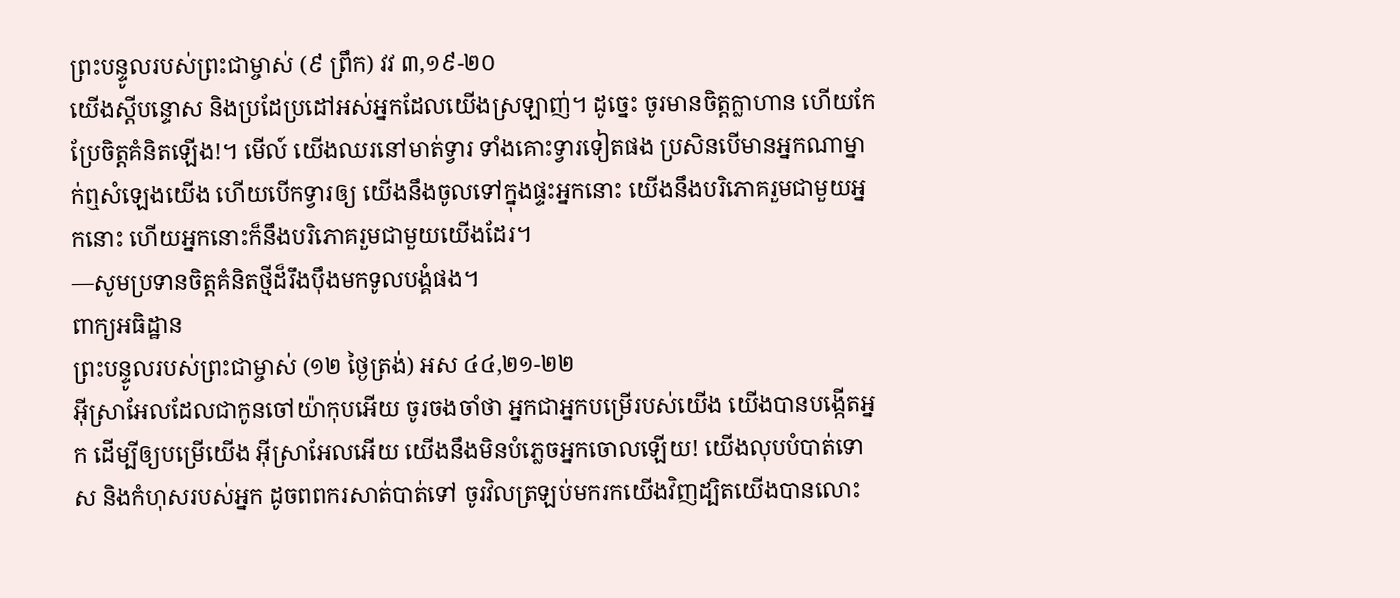ព្រះបន្ទូលរបស់ព្រះជាម្ចាស់ (៩ ព្រឹក) វវ ៣,១៩-២០
យើងស្ដីបន្ទោស និងប្រដែប្រដៅអស់អ្នកដែលយើងស្រឡាញ់។ ដូច្នេះ ចូរមានចិត្តក្លាហាន ហើយកែប្រែចិត្តគំនិតឡើង!។ មើល៍ យើងឈរនៅមាត់ទ្វារ ទាំងគោះទ្វារទៀតផង ប្រសិនបើមានអ្នកណាម្នាក់ឮសំឡេងយើង ហើយបើកទ្វារឲ្យ យើងនឹងចូលទៅក្នុងផ្ទះអ្នកនោះ យើងនឹងបរិភោគរួមជាមួយអ្នកនោះ ហើយអ្នកនោះក៏នឹងបរិភោគរួមជាមួយយើងដែរ។
—សូមប្រទានចិត្តគំនិតថ្មីដ៏រឹងប៉ឹងមកទូលបង្គំផង។
ពាក្យអធិដ្ឋាន
ព្រះបន្ទូលរបស់ព្រះជាម្ចាស់ (១២ ថ្ងៃត្រង់) អស ៤៤,២១-២២
អ៊ីស្រាអែលដែលជាកូនចៅយ៉ាកុបអើយ ចូរចងចាំថា អ្នកជាអ្នកបម្រើរបស់យើង យើងបានបង្កើតអ្នក ដើម្បីឲ្យបម្រើយើង អ៊ីស្រាអែលអើយ យើងនឹងមិនបំភ្លេចអ្នកចោលឡើយ! យើងលុបបំបាត់ទោស និងកំហុសរបស់អ្នក ដូចពពករសាត់បាត់ទៅ ចូរវិលត្រឡប់មករកយើងវិញដ្បិតយើងបានលោះ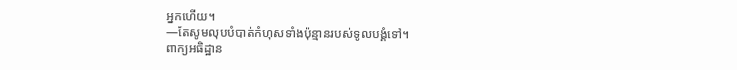អ្នកហើយ។
—តែសូមលុបបំបាត់កំហុសទាំងប៉ុន្មានរបស់ទូលបង្គំទៅ។
ពាក្យអធិដ្ឋាន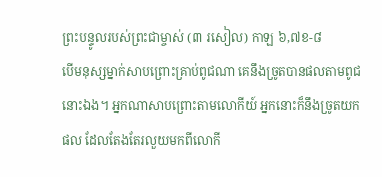ព្រះបន្ទូលរបស់ព្រះជាម្ចាស់ (៣ រសៀល) កាឡ ៦,៧ខ-៨
បើមនុស្សម្នាក់សាបព្រោះគ្រាប់ពូជណា គេនឹងច្រូតបានផលតាមពូជនោះឯង។ អ្នកណាសាបព្រោះតាមលោកីយ៍ អ្នកនោះក៏នឹងច្រូតយកផល ដែលតែងតែរលួយមកពីលោកី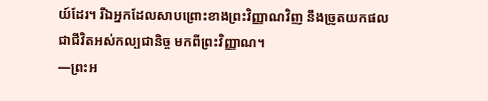យ៍ដែរ។ រីឯអ្នកដែលសាបព្រោះខាងព្រះវិញ្ញាណវិញ នឹងច្រូតយកផលជាជីវិតអស់កល្បជានិច្ច មកពីព្រះវិញ្ញាណ។
—ព្រះអ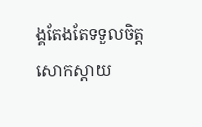ង្គតែងតែទទួលចិត្តសោកស្តាយ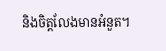និងចិត្តលែងមានអំនួត។